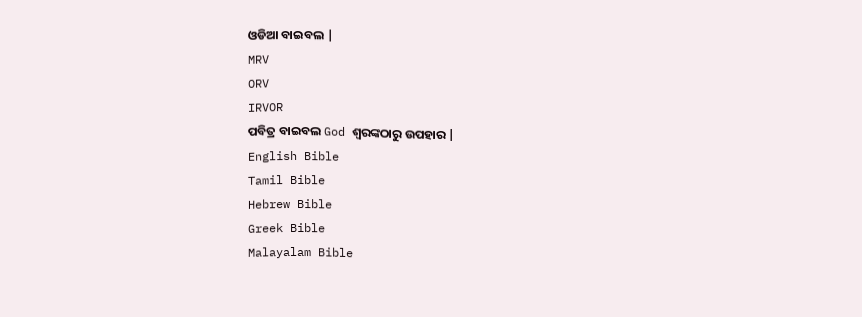ଓଡିଆ ବାଇବଲ |
MRV
ORV
IRVOR
ପବିତ୍ର ବାଇବଲ God ଶ୍ବରଙ୍କଠାରୁ ଉପହାର |
English Bible
Tamil Bible
Hebrew Bible
Greek Bible
Malayalam Bible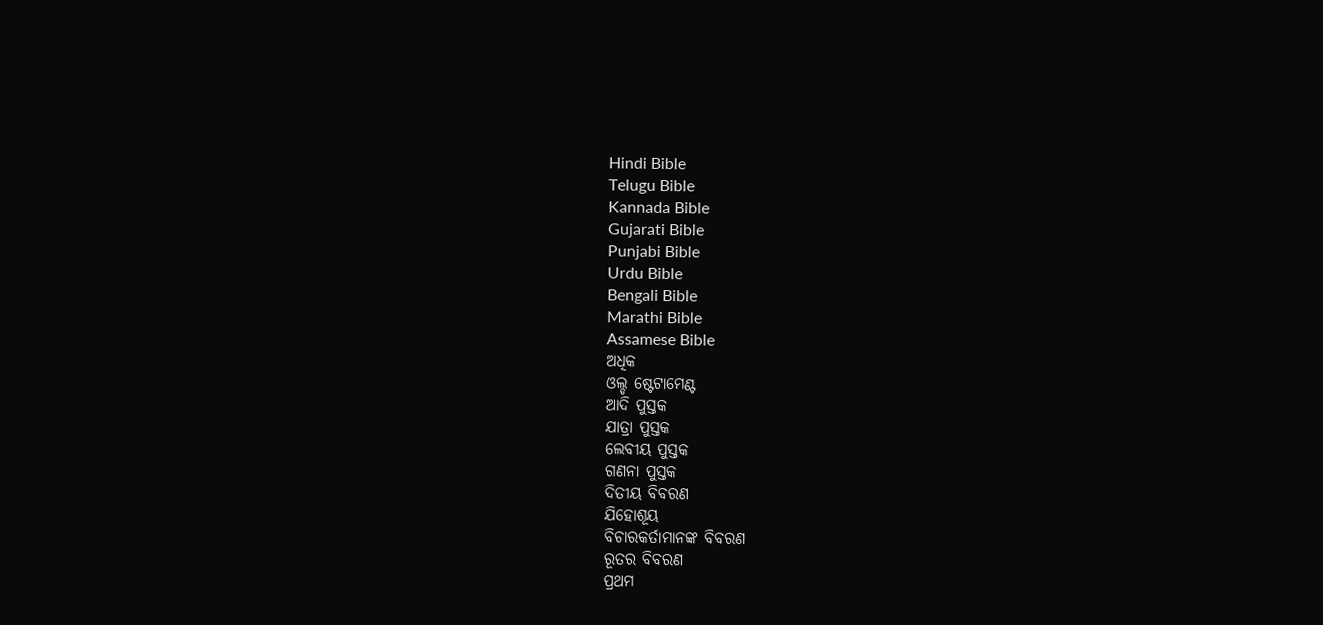Hindi Bible
Telugu Bible
Kannada Bible
Gujarati Bible
Punjabi Bible
Urdu Bible
Bengali Bible
Marathi Bible
Assamese Bible
ଅଧିକ
ଓଲ୍ଡ ଷ୍ଟେଟାମେଣ୍ଟ
ଆଦି ପୁସ୍ତକ
ଯାତ୍ରା ପୁସ୍ତକ
ଲେବୀୟ ପୁସ୍ତକ
ଗଣନା ପୁସ୍ତକ
ଦିତୀୟ ବିବରଣ
ଯିହୋଶୂୟ
ବିଚାରକର୍ତାମାନଙ୍କ ବିବରଣ
ରୂତର ବିବରଣ
ପ୍ରଥମ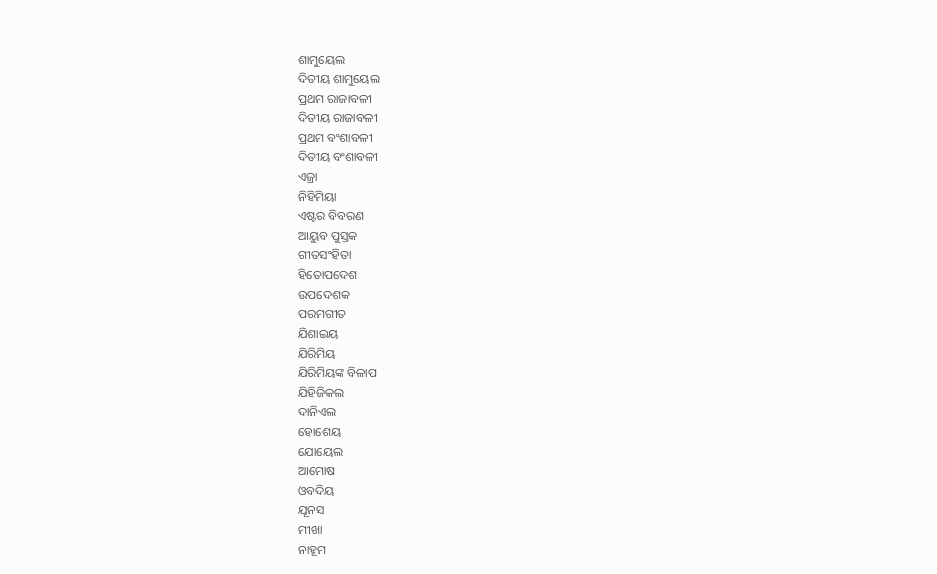ଶାମୁୟେଲ
ଦିତୀୟ ଶାମୁୟେଲ
ପ୍ରଥମ ରାଜାବଳୀ
ଦିତୀୟ ରାଜାବଳୀ
ପ୍ରଥମ ବଂଶାବଳୀ
ଦିତୀୟ ବଂଶାବଳୀ
ଏଜ୍ରା
ନିହିମିୟା
ଏଷ୍ଟର ବିବରଣ
ଆୟୁବ ପୁସ୍ତକ
ଗୀତସଂହିତା
ହିତୋପଦେଶ
ଉପଦେଶକ
ପରମଗୀତ
ଯିଶାଇୟ
ଯିରିମିୟ
ଯିରିମିୟଙ୍କ ବିଳାପ
ଯିହିଜିକଲ
ଦାନିଏଲ
ହୋଶେୟ
ଯୋୟେଲ
ଆମୋଷ
ଓବଦିୟ
ଯୂନସ
ମୀଖା
ନାହୂମ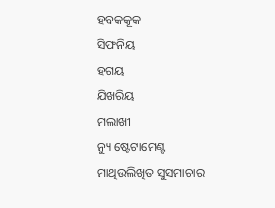ହବକକୂକ
ସିଫନିୟ
ହଗୟ
ଯିଖରିୟ
ମଲାଖୀ
ନ୍ୟୁ ଷ୍ଟେଟାମେଣ୍ଟ
ମାଥିଉଲିଖିତ ସୁସମାଚାର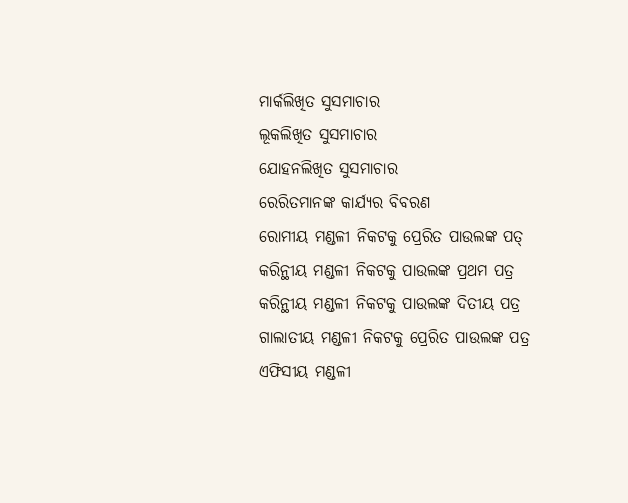ମାର୍କଲିଖିତ ସୁସମାଚାର
ଲୂକଲିଖିତ ସୁସମାଚାର
ଯୋହନଲିଖିତ ସୁସମାଚାର
ରେରିତମାନଙ୍କ କାର୍ଯ୍ୟର ବିବରଣ
ରୋମୀୟ ମଣ୍ଡଳୀ ନିକଟକୁ ପ୍ରେରିତ ପାଉଲଙ୍କ ପତ୍
କରିନ୍ଥୀୟ ମଣ୍ଡଳୀ ନିକଟକୁ ପାଉଲଙ୍କ ପ୍ରଥମ ପତ୍ର
କରିନ୍ଥୀୟ ମଣ୍ଡଳୀ ନିକଟକୁ ପାଉଲଙ୍କ ଦିତୀୟ ପତ୍ର
ଗାଲାତୀୟ ମଣ୍ଡଳୀ ନିକଟକୁ ପ୍ରେରିତ ପାଉଲଙ୍କ ପତ୍ର
ଏଫିସୀୟ ମଣ୍ଡଳୀ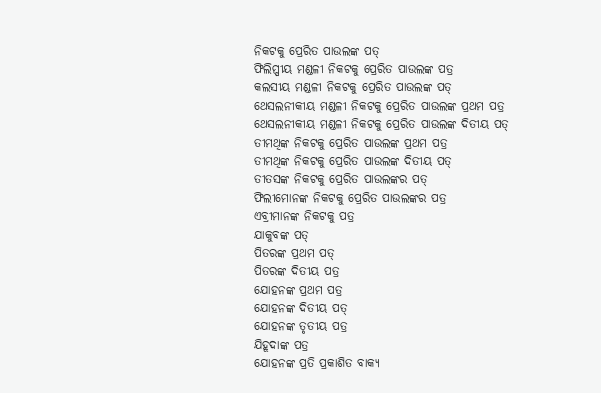ନିକଟକୁ ପ୍ରେରିତ ପାଉଲଙ୍କ ପତ୍
ଫିଲିପ୍ପୀୟ ମଣ୍ଡଳୀ ନିକଟକୁ ପ୍ରେରିତ ପାଉଲଙ୍କ ପତ୍ର
କଲସୀୟ ମଣ୍ଡଳୀ ନିକଟକୁ ପ୍ରେରିତ ପାଉଲଙ୍କ ପତ୍
ଥେସଲନୀକୀୟ ମଣ୍ଡଳୀ ନିକଟକୁ ପ୍ରେରିତ ପାଉଲଙ୍କ ପ୍ରଥମ ପତ୍ର
ଥେସଲନୀକୀୟ ମଣ୍ଡଳୀ ନିକଟକୁ ପ୍ରେରିତ ପାଉଲଙ୍କ ଦିତୀୟ ପତ୍
ତୀମଥିଙ୍କ ନିକଟକୁ ପ୍ରେରିତ ପାଉଲଙ୍କ ପ୍ରଥମ ପତ୍ର
ତୀମଥିଙ୍କ ନିକଟକୁ ପ୍ରେରିତ ପାଉଲଙ୍କ ଦିତୀୟ ପତ୍
ତୀତସଙ୍କ ନିକଟକୁ ପ୍ରେରିତ ପାଉଲଙ୍କର ପତ୍
ଫିଲୀମୋନଙ୍କ ନିକଟକୁ ପ୍ରେରିତ ପାଉଲଙ୍କର ପତ୍ର
ଏବ୍ରୀମାନଙ୍କ ନିକଟକୁ ପତ୍ର
ଯାକୁବଙ୍କ ପତ୍
ପିତରଙ୍କ ପ୍ରଥମ ପତ୍
ପିତରଙ୍କ ଦିତୀୟ ପତ୍ର
ଯୋହନଙ୍କ ପ୍ରଥମ ପତ୍ର
ଯୋହନଙ୍କ ଦିତୀୟ ପତ୍
ଯୋହନଙ୍କ ତୃତୀୟ ପତ୍ର
ଯିହୂଦାଙ୍କ ପତ୍ର
ଯୋହନଙ୍କ ପ୍ରତି ପ୍ରକାଶିତ ବାକ୍ୟ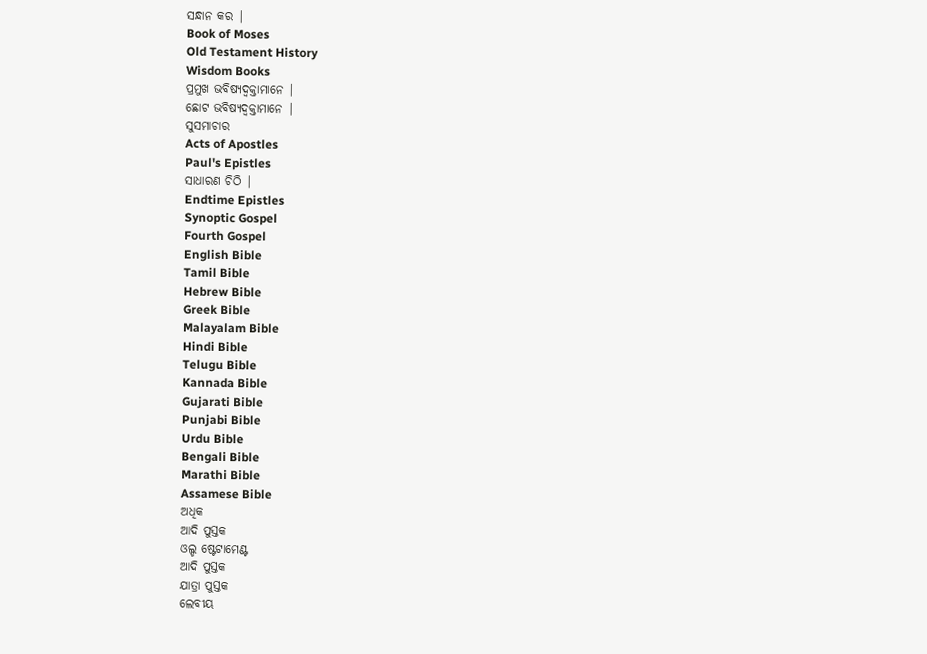ସନ୍ଧାନ କର |
Book of Moses
Old Testament History
Wisdom Books
ପ୍ରମୁଖ ଭବିଷ୍ୟଦ୍ବକ୍ତାମାନେ |
ଛୋଟ ଭବିଷ୍ୟଦ୍ବକ୍ତାମାନେ |
ସୁସମାଚାର
Acts of Apostles
Paul's Epistles
ସାଧାରଣ ଚିଠି |
Endtime Epistles
Synoptic Gospel
Fourth Gospel
English Bible
Tamil Bible
Hebrew Bible
Greek Bible
Malayalam Bible
Hindi Bible
Telugu Bible
Kannada Bible
Gujarati Bible
Punjabi Bible
Urdu Bible
Bengali Bible
Marathi Bible
Assamese Bible
ଅଧିକ
ଆଦି ପୁସ୍ତକ
ଓଲ୍ଡ ଷ୍ଟେଟାମେଣ୍ଟ
ଆଦି ପୁସ୍ତକ
ଯାତ୍ରା ପୁସ୍ତକ
ଲେବୀୟ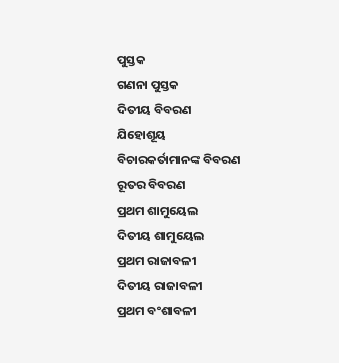ପୁସ୍ତକ
ଗଣନା ପୁସ୍ତକ
ଦିତୀୟ ବିବରଣ
ଯିହୋଶୂୟ
ବିଚାରକର୍ତାମାନଙ୍କ ବିବରଣ
ରୂତର ବିବରଣ
ପ୍ରଥମ ଶାମୁୟେଲ
ଦିତୀୟ ଶାମୁୟେଲ
ପ୍ରଥମ ରାଜାବଳୀ
ଦିତୀୟ ରାଜାବଳୀ
ପ୍ରଥମ ବଂଶାବଳୀ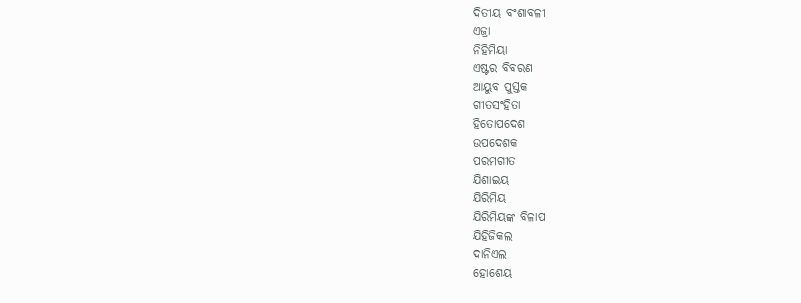ଦିତୀୟ ବଂଶାବଳୀ
ଏଜ୍ରା
ନିହିମିୟା
ଏଷ୍ଟର ବିବରଣ
ଆୟୁବ ପୁସ୍ତକ
ଗୀତସଂହିତା
ହିତୋପଦେଶ
ଉପଦେଶକ
ପରମଗୀତ
ଯିଶାଇୟ
ଯିରିମିୟ
ଯିରିମିୟଙ୍କ ବିଳାପ
ଯିହିଜିକଲ
ଦାନିଏଲ
ହୋଶେୟ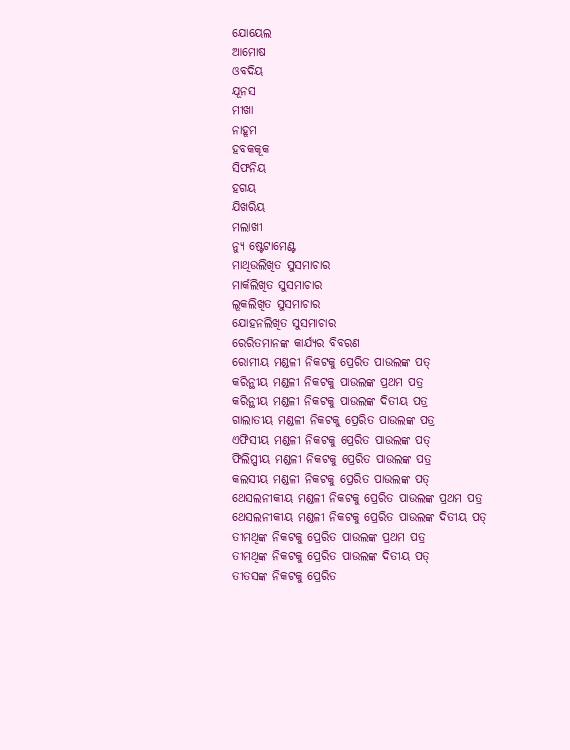ଯୋୟେଲ
ଆମୋଷ
ଓବଦିୟ
ଯୂନସ
ମୀଖା
ନାହୂମ
ହବକକୂକ
ସିଫନିୟ
ହଗୟ
ଯିଖରିୟ
ମଲାଖୀ
ନ୍ୟୁ ଷ୍ଟେଟାମେଣ୍ଟ
ମାଥିଉଲିଖିତ ସୁସମାଚାର
ମାର୍କଲିଖିତ ସୁସମାଚାର
ଲୂକଲିଖିତ ସୁସମାଚାର
ଯୋହନଲିଖିତ ସୁସମାଚାର
ରେରିତମାନଙ୍କ କାର୍ଯ୍ୟର ବିବରଣ
ରୋମୀୟ ମଣ୍ଡଳୀ ନିକଟକୁ ପ୍ରେରିତ ପାଉଲଙ୍କ ପତ୍
କରିନ୍ଥୀୟ ମଣ୍ଡଳୀ ନିକଟକୁ ପାଉଲଙ୍କ ପ୍ରଥମ ପତ୍ର
କରିନ୍ଥୀୟ ମଣ୍ଡଳୀ ନିକଟକୁ ପାଉଲଙ୍କ ଦିତୀୟ ପତ୍ର
ଗାଲାତୀୟ ମଣ୍ଡଳୀ ନିକଟକୁ ପ୍ରେରିତ ପାଉଲଙ୍କ ପତ୍ର
ଏଫିସୀୟ ମଣ୍ଡଳୀ ନିକଟକୁ ପ୍ରେରିତ ପାଉଲଙ୍କ ପତ୍
ଫିଲିପ୍ପୀୟ ମଣ୍ଡଳୀ ନିକଟକୁ ପ୍ରେରିତ ପାଉଲଙ୍କ ପତ୍ର
କଲସୀୟ ମଣ୍ଡଳୀ ନିକଟକୁ ପ୍ରେରିତ ପାଉଲଙ୍କ ପତ୍
ଥେସଲନୀକୀୟ ମଣ୍ଡଳୀ ନିକଟକୁ ପ୍ରେରିତ ପାଉଲଙ୍କ ପ୍ରଥମ ପତ୍ର
ଥେସଲନୀକୀୟ ମଣ୍ଡଳୀ ନିକଟକୁ ପ୍ରେରିତ ପାଉଲଙ୍କ ଦିତୀୟ ପତ୍
ତୀମଥିଙ୍କ ନିକଟକୁ ପ୍ରେରିତ ପାଉଲଙ୍କ ପ୍ରଥମ ପତ୍ର
ତୀମଥିଙ୍କ ନିକଟକୁ ପ୍ରେରିତ ପାଉଲଙ୍କ ଦିତୀୟ ପତ୍
ତୀତସଙ୍କ ନିକଟକୁ ପ୍ରେରିତ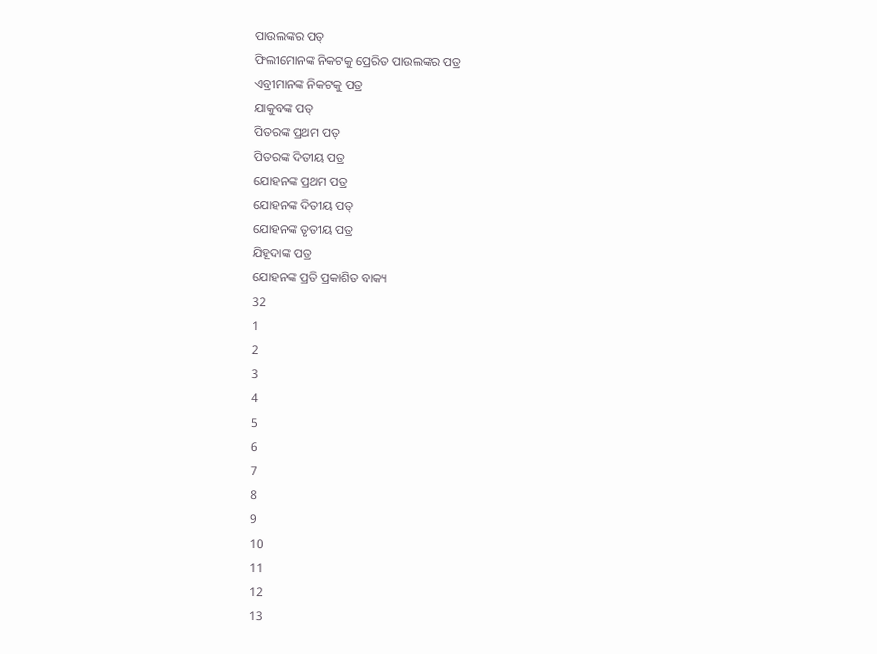ପାଉଲଙ୍କର ପତ୍
ଫିଲୀମୋନଙ୍କ ନିକଟକୁ ପ୍ରେରିତ ପାଉଲଙ୍କର ପତ୍ର
ଏବ୍ରୀମାନଙ୍କ ନିକଟକୁ ପତ୍ର
ଯାକୁବଙ୍କ ପତ୍
ପିତରଙ୍କ ପ୍ରଥମ ପତ୍
ପିତରଙ୍କ ଦିତୀୟ ପତ୍ର
ଯୋହନଙ୍କ ପ୍ରଥମ ପତ୍ର
ଯୋହନଙ୍କ ଦିତୀୟ ପତ୍
ଯୋହନଙ୍କ ତୃତୀୟ ପତ୍ର
ଯିହୂଦାଙ୍କ ପତ୍ର
ଯୋହନଙ୍କ ପ୍ରତି ପ୍ରକାଶିତ ବାକ୍ୟ
32
1
2
3
4
5
6
7
8
9
10
11
12
13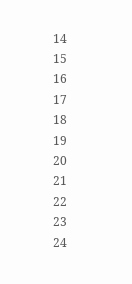14
15
16
17
18
19
20
21
22
23
24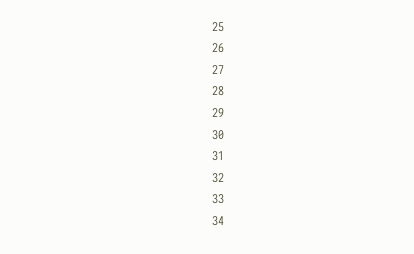25
26
27
28
29
30
31
32
33
34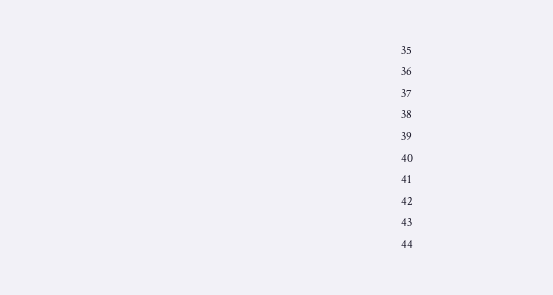35
36
37
38
39
40
41
42
43
44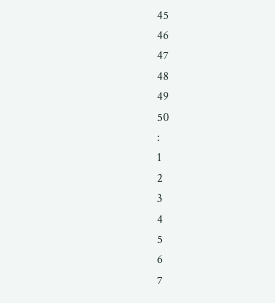45
46
47
48
49
50
:
1
2
3
4
5
6
7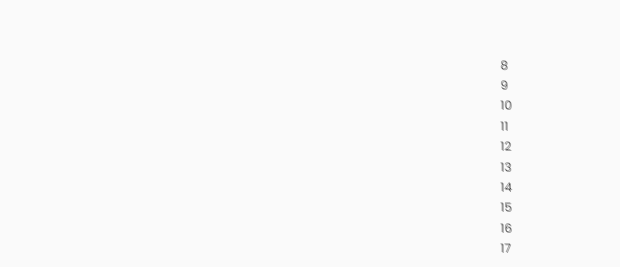8
9
10
11
12
13
14
15
16
17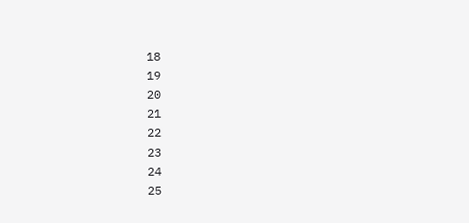18
19
20
21
22
23
24
25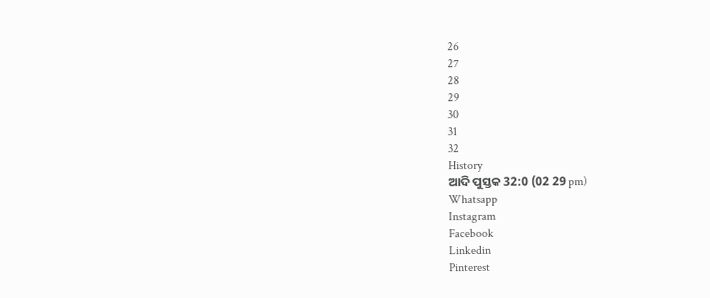26
27
28
29
30
31
32
History
ଆଦି ପୁସ୍ତକ 32:0 (02 29 pm)
Whatsapp
Instagram
Facebook
Linkedin
Pinterest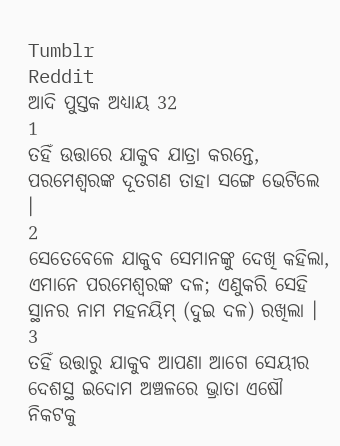Tumblr
Reddit
ଆଦି ପୁସ୍ତକ ଅଧ୍ୟାୟ 32
1
ତହିଁ ଉତ୍ତାରେ ଯାକୁବ ଯାତ୍ରା କରନ୍ତେ, ପରମେଶ୍ଵରଙ୍କ ଦୂତଗଣ ତାହା ସଙ୍ଗେ ଭେଟିଲେ ।
2
ସେତେବେଳେ ଯାକୁବ ସେମାନଙ୍କୁ ଦେଖି କହିଲା, ଏମାନେ ପରମେଶ୍ଵରଙ୍କ ଦଳ; ଏଣୁକରି ସେହି ସ୍ଥାନର ନାମ ମହନୟିମ୍ (ଦୁଇ ଦଳ) ରଖିଲା ।
3
ତହିଁ ଉତ୍ତାରୁ ଯାକୁବ ଆପଣା ଆଗେ ସେୟୀର ଦେଶସ୍ଥ ଇଦୋମ ଅଞ୍ଚଳରେ ଭ୍ରାତା ଏଷୌ ନିକଟକୁ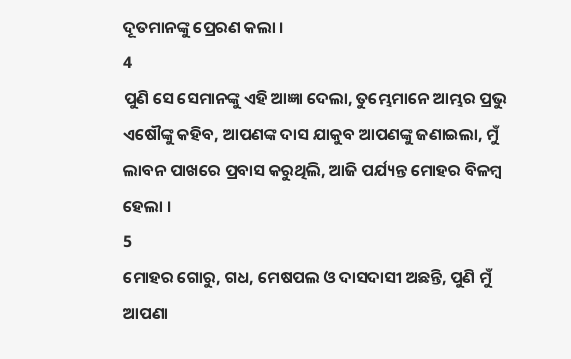ଦୂତମାନଙ୍କୁ ପ୍ରେରଣ କଲା ।
4
ପୁଣି ସେ ସେମାନଙ୍କୁ ଏହି ଆଜ୍ଞା ଦେଲା, ତୁମ୍ଭେମାନେ ଆମ୍ଭର ପ୍ରଭୁ ଏଷୌଙ୍କୁ କହିବ, ଆପଣଙ୍କ ଦାସ ଯାକୁବ ଆପଣଙ୍କୁ ଜଣାଇଲା, ମୁଁ ଲାବନ ପାଖରେ ପ୍ରବାସ କରୁଥିଲି, ଆଜି ପର୍ଯ୍ୟନ୍ତ ମୋହର ବିଳମ୍ଵ ହେଲା ।
5
ମୋହର ଗୋରୁ, ଗଧ, ମେଷପଲ ଓ ଦାସଦାସୀ ଅଛନ୍ତି, ପୁଣି ମୁଁ ଆପଣା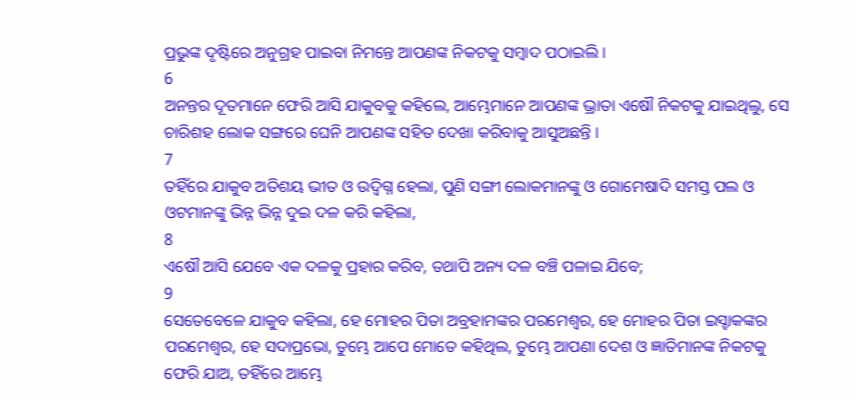ପ୍ରଭୁଙ୍କ ଦୃଷ୍ଟିରେ ଅନୁଗ୍ରହ ପାଇବା ନିମନ୍ତେ ଆପଣଙ୍କ ନିକଟକୁ ସମ୍ଵାଦ ପଠାଇଲି ।
6
ଅନନ୍ତର ଦୂତମାନେ ଫେରି ଆସି ଯାକୁବକୁ କହିଲେ, ଆମ୍ଭେମାନେ ଆପଣଙ୍କ ଭ୍ରାତା ଏଷୌ ନିକଟକୁ ଯାଇଥିଲୁ, ସେ ଚାରିଶହ ଲୋକ ସଙ୍ଗରେ ଘେନି ଆପଣଙ୍କ ସହିତ ଦେଖା କରିବାକୁ ଆସୁଅଛନ୍ତି ।
7
ତହିଁରେ ଯାକୁବ ଅତିଶୟ ଭୀତ ଓ ଉଦ୍ବିଗ୍ନ ହେଲା, ପୁଣି ସଙ୍ଗୀ ଲୋକମାନଙ୍କୁ ଓ ଗୋମେଷାଦି ସମସ୍ତ ପଲ ଓ ଓଟମାନଙ୍କୁ ଭିନ୍ନ ଭିନ୍ନ ଦୁଇ ଦଳ କରି କହିଲା,
8
ଏଷୌ ଆସି ଯେବେ ଏକ ଦଳକୁ ପ୍ରହାର କରିବ, ତଥାପି ଅନ୍ୟ ଦଳ ବଞ୍ଚି ପଳାଇ ଯିବେ;
9
ସେତେବେଳେ ଯାକୁବ କହିଲା, ହେ ମୋହର ପିତା ଅବ୍ରହାମଙ୍କର ପରମେଶ୍ଵର, ହେ ମୋହର ପିତା ଇସ୍ହାକଙ୍କର ପରମେଶ୍ଵର, ହେ ସଦାପ୍ରଭୋ, ତୁମ୍ଭେ ଆପେ ମୋତେ କହିଥିଲ, ତୁମ୍ଭେ ଆପଣା ଦେଶ ଓ ଜ୍ଞାତିମାନଙ୍କ ନିକଟକୁ ଫେରି ଯାଅ, ତହିଁରେ ଆମ୍ଭେ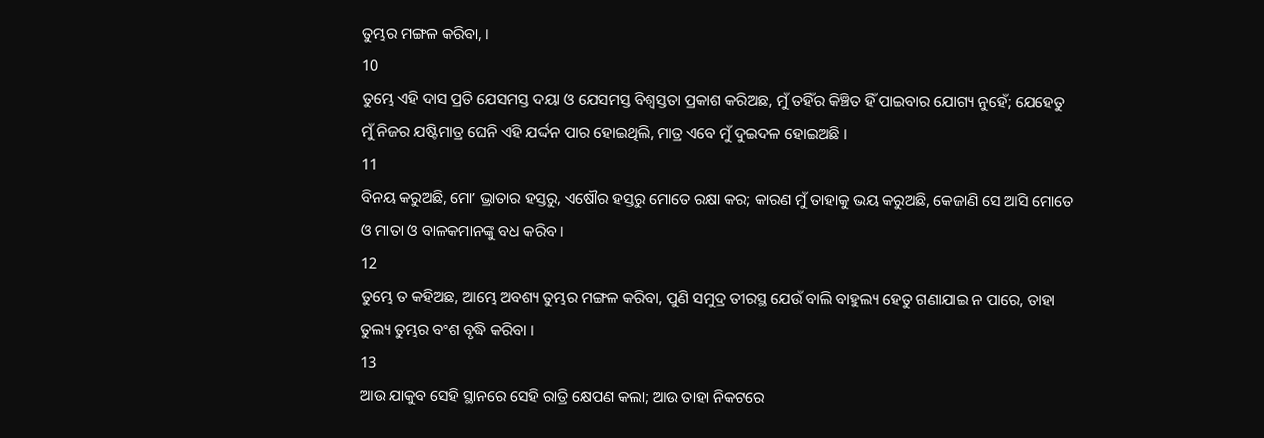ତୁମ୍ଭର ମଙ୍ଗଳ କରିବା, ।
10
ତୁମ୍ଭେ ଏହି ଦାସ ପ୍ରତି ଯେସମସ୍ତ ଦୟା ଓ ଯେସମସ୍ତ ବିଶ୍ଵସ୍ତତା ପ୍ରକାଶ କରିଅଛ, ମୁଁ ତହିଁର କିଞ୍ଚିତ ହିଁ ପାଇବାର ଯୋଗ୍ୟ ନୁହେଁ; ଯେହେତୁ ମୁଁ ନିଜର ଯଷ୍ଟିମାତ୍ର ଘେନି ଏହି ଯର୍ଦ୍ଦନ ପାର ହୋଇଥିଲି, ମାତ୍ର ଏବେ ମୁଁ ଦୁଇଦଳ ହୋଇଅଛି ।
11
ବିନୟ କରୁଅଛି, ମୋʼ ଭ୍ରାତାର ହସ୍ତରୁ, ଏଷୌର ହସ୍ତରୁ ମୋତେ ରକ୍ଷା କର; କାରଣ ମୁଁ ତାହାକୁ ଭୟ କରୁଅଛି, କେଜାଣି ସେ ଆସି ମୋତେ ଓ ମାତା ଓ ବାଳକମାନଙ୍କୁ ବଧ କରିବ ।
12
ତୁମ୍ଭେ ତ କହିଅଛ, ଆମ୍ଭେ ଅବଶ୍ୟ ତୁମ୍ଭର ମଙ୍ଗଳ କରିବା, ପୁଣି ସମୁଦ୍ର ତୀରସ୍ଥ ଯେଉଁ ବାଲି ବାହୁଲ୍ୟ ହେତୁ ଗଣାଯାଇ ନ ପାରେ, ତାହା ତୁଲ୍ୟ ତୁମ୍ଭର ବଂଶ ବୃଦ୍ଧି କରିବା ।
13
ଆଉ ଯାକୁବ ସେହି ସ୍ଥାନରେ ସେହି ରାତ୍ରି କ୍ଷେପଣ କଲା; ଆଉ ତାହା ନିକଟରେ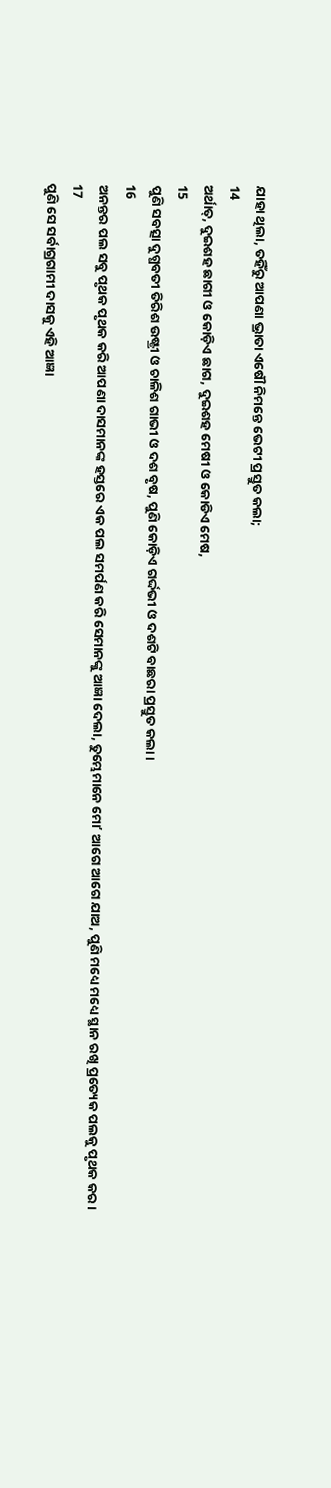ଯାହା ଥିଲା, ତହିଁରୁ ଆପଣା ଭ୍ରାତା ଏଷୌ ନିମନ୍ତେ ଭେଟୀ ପ୍ରସ୍ତୁତ କଲା;
14
ଅର୍ଥାତ୍, ଦୁଇଶହ ଛାଗୀ ଓ କୋଡ଼ିଏ ଛାଗ, ଦୁଇଶହ ମେଷୀ ଓ କୋଡିଏ ମେଷ,
15
ପୁଣି ସବତ୍ସା ଦୁଗ୍ଧବତୀ ତିରିଶ ଉଷ୍ଟ୍ରୀ ଓ ଚାଳିଶ ଗାଭୀ ଓ ଦଶ ବୃଷ, ପୁଣି କୋଡ଼ିଏ ଗର୍ଦ୍ଦଭୀ ଓ ଦଶଟି ବାଛରା ପ୍ରସ୍ତୁତ କଲା ।
16
ଅନନ୍ତର ପଲ ସବୁ ପୃଥକ ପୃଥକ କରି ଆପଣା ଦାସମାନଙ୍କ ହସ୍ତରେ ଏକ ପଲ ସମର୍ପଣ କରି ସେମାନଙ୍କୁ ଆଜ୍ଞା ଦେଲା, ତୁମ୍ଭେମାନେ ମୋʼ ଆଗେ ଆଗେ ଯାଅ, ପୁଣି ମଧ୍ୟେ ମଧ୍ୟେ ସ୍ଥାନ ରଖି ପ୍ରତ୍ୟେକ ପଲକୁ ପୃଥକ କର ।
17
ପୁଣି ସେ ସର୍ବାଗ୍ରଗାମୀ ଦାସକୁ ଏହି ଆଜ୍ଞା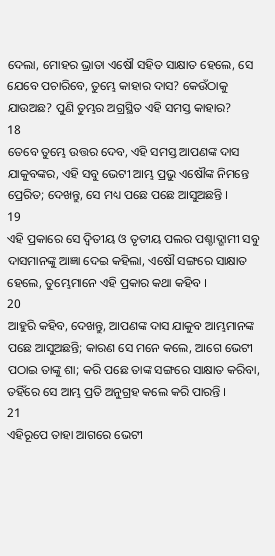ଦେଲା, ମୋହର ଭ୍ରାତା ଏଷୌ ସହିତ ସାକ୍ଷାତ ହେଲେ, ସେ ଯେବେ ପଚାରିବେ, ତୁମ୍ଭେ କାହାର ଦାସ? କେଉଁଠାକୁ ଯାଉଅଛ? ପୁଣି ତୁମ୍ଭର ଅଗ୍ରସ୍ଥିତ ଏହି ସମସ୍ତ କାହାର?
18
ତେବେ ତୁମ୍ଭେ ଉତ୍ତର ଦେବ, ଏହି ସମସ୍ତ ଆପଣଙ୍କ ଦାସ ଯାକୁବଙ୍କର, ଏହି ସବୁ ଭେଟୀ ଆମ୍ଭ ପ୍ରଭୁ ଏଷୌଙ୍କ ନିମନ୍ତେ ପ୍ରେରିତ; ଦେଖନ୍ତୁ, ସେ ମଧ୍ୟ ପଛେ ପଛେ ଆସୁଅଛନ୍ତି ।
19
ଏହି ପ୍ରକାରେ ସେ ଦ୍ଵିତୀୟ ଓ ତୃତୀୟ ପଲର ପଶ୍ଚାଦ୍ଗାମୀ ସବୁ ଦାସମାନଙ୍କୁ ଆଜ୍ଞା ଦେଇ କହିଲା, ଏଷୌ ସଙ୍ଗରେ ସାକ୍ଷାତ ହେଲେ, ତୁମ୍ଭେମାନେ ଏହି ପ୍ରକାର କଥା କହିବ ।
20
ଆହୁରି କହିବ, ଦେଖନ୍ତୁ, ଆପଣଙ୍କ ଦାସ ଯାକୁବ ଆମ୍ଭମାନଙ୍କ ପଛେ ଆସୁଅଛନ୍ତି; କାରଣ ସେ ମନେ କଲେ, ଆଗେ ଭେଟୀ ପଠାଇ ତାଙ୍କୁ ଶା; କରି ପଛେ ତାଙ୍କ ସଙ୍ଗରେ ସାକ୍ଷାତ କରିବା, ତହିଁରେ ସେ ଆମ୍ଭ ପ୍ରତି ଅନୁଗ୍ରହ କଲେ କରି ପାରନ୍ତି ।
21
ଏହିରୂପେ ତାହା ଆଗରେ ଭେଟୀ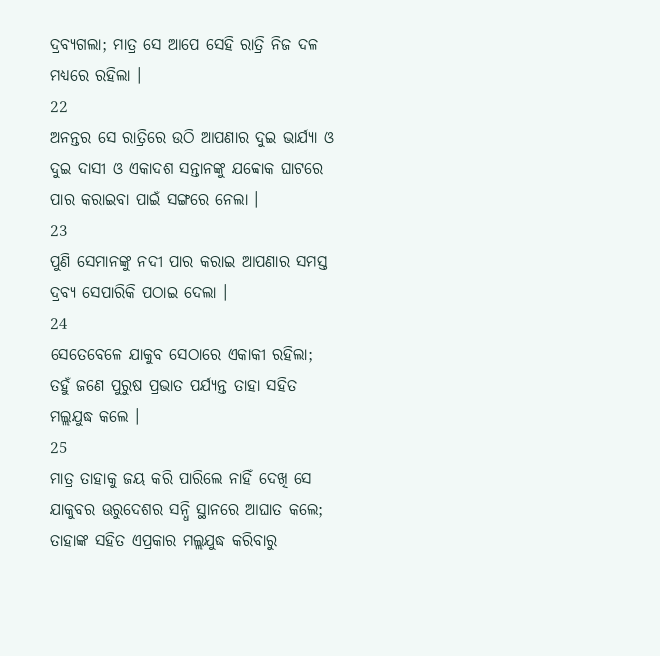ଦ୍ରବ୍ୟଗଲା; ମାତ୍ର ସେ ଆପେ ସେହି ରାତ୍ରି ନିଜ ଦଳ ମଧ୍ୟରେ ରହିଲା ।
22
ଅନନ୍ତର ସେ ରାତ୍ରିରେ ଉଠି ଆପଣାର ଦୁଇ ଭାର୍ଯ୍ୟା ଓ ଦୁଇ ଦାସୀ ଓ ଏକାଦଶ ସନ୍ତାନଙ୍କୁ ଯବ୍ବୋକ ଘାଟରେ ପାର କରାଇବା ପାଇଁ ସଙ୍ଗରେ ନେଲା ।
23
ପୁଣି ସେମାନଙ୍କୁ ନଦୀ ପାର କରାଇ ଆପଣାର ସମସ୍ତ ଦ୍ରବ୍ୟ ସେପାରିକି ପଠାଇ ଦେଲା ।
24
ସେତେବେଳେ ଯାକୁବ ସେଠାରେ ଏକାକୀ ରହିଲା; ତହୁଁ ଜଣେ ପୁରୁଷ ପ୍ରଭାତ ପର୍ଯ୍ୟନ୍ତ ତାହା ସହିତ ମଲ୍ଲଯୁଦ୍ଧ କଲେ ।
25
ମାତ୍ର ତାହାକୁ ଜୟ କରି ପାରିଲେ ନାହିଁ ଦେଖି ସେ ଯାକୁବର ଊରୁଦେଶର ସନ୍ଧି ସ୍ଥାନରେ ଆଘାତ କଲେ; ତାହାଙ୍କ ସହିତ ଏପ୍ରକାର ମଲ୍ଲଯୁଦ୍ଧ କରିବାରୁ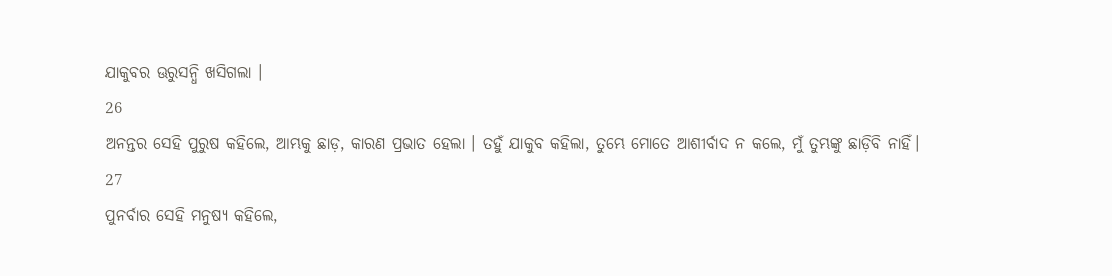ଯାକୁବର ଊରୁସନ୍ଧି ଖସିଗଲା ।
26
ଅନନ୍ତର ସେହି ପୁରୁଷ କହିଲେ, ଆମ୍ଭକୁ ଛାଡ଼, କାରଣ ପ୍ରଭାତ ହେଲା । ତହୁଁ ଯାକୁବ କହିଲା, ତୁମ୍ଭେ ମୋତେ ଆଶୀର୍ବାଦ ନ କଲେ, ମୁଁ ତୁମ୍ଭଙ୍କୁ ଛାଡ଼ିବି ନାହିଁ।
27
ପୁନର୍ବାର ସେହି ମନୁଷ୍ୟ କହିଲେ,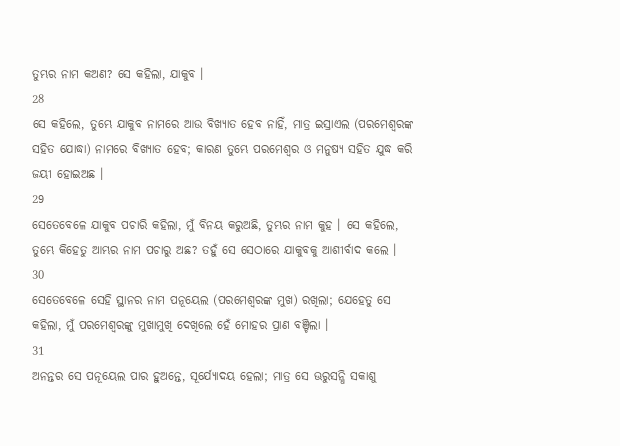ତୁମ୍ଭର ନାମ କଅଣ? ସେ କହିଲା, ଯାକୁବ ।
28
ସେ କହିଲେ, ତୁମ୍ଭେ ଯାକୁବ ନାମରେ ଆଉ ବିଖ୍ୟାତ ହେବ ନାହିଁ, ମାତ୍ର ଇସ୍ରାଏଲ (ପରମେଶ୍ଵରଙ୍କ ସହିତ ଯୋଦ୍ଧା) ନାମରେ ବିଖ୍ୟାତ ହେବ; କାରଣ ତୁମ୍ଭେ ପରମେଶ୍ଵର ଓ ମନୁଷ୍ୟ ସହିତ ଯୁଦ୍ଧ କରି ଜୟୀ ହୋଇଅଛ ।
29
ସେତେବେଳେ ଯାକୁବ ପଚାରି କହିଲା, ମୁଁ ବିନୟ କରୁଅଛି, ତୁମ୍ଭର ନାମ କୁହ । ସେ କହିଲେ, ତୁମ୍ଭେ କିହେତୁ ଆମ୍ଭର ନାମ ପଚାରୁ ଅଛ? ତହୁଁ ସେ ସେଠାରେ ଯାକୁବକୁ ଆଶୀର୍ବାଦ କଲେ ।
30
ସେତେବେଳେ ସେହି ସ୍ଥାନର ନାମ ପନୂୟେଲ (ପରମେଶ୍ଵରଙ୍କ ମୁଖ) ରଖିଲା; ଯେହେତୁ ସେ କହିଲା, ମୁଁ ପରମେଶ୍ଵରଙ୍କୁ ମୁଖାମୁଖି ଦେଖିଲେ ହେଁ ମୋହର ପ୍ରାଣ ବଞ୍ଚିଲା ।
31
ଅନନ୍ତର ସେ ପନୂୟେଲ ପାର ହୁଅନ୍ତେ, ସୂର୍ଯ୍ୟୋଦୟ ହେଲା; ମାତ୍ର ସେ ଊରୁସନ୍ଧି ସକାଶୁ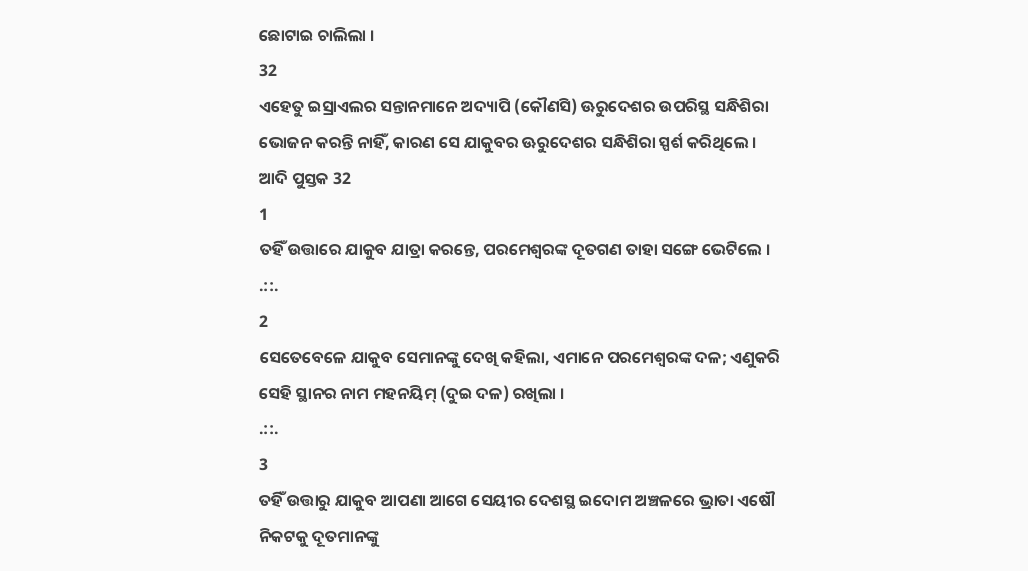ଛୋଟାଇ ଚାଲିଲା ।
32
ଏହେତୁ ଇସ୍ରାଏଲର ସନ୍ତାନମାନେ ଅଦ୍ୟାପି (କୌଣସି) ଊରୁଦେଶର ଉପରିସ୍ଥ ସନ୍ଧିଶିରା ଭୋଜନ କରନ୍ତି ନାହିଁ, କାରଣ ସେ ଯାକୁବର ଊରୁଦେଶର ସନ୍ଧିଶିରା ସ୍ପର୍ଶ କରିଥିଲେ ।
ଆଦି ପୁସ୍ତକ 32
1
ତହିଁ ଉତ୍ତାରେ ଯାକୁବ ଯାତ୍ରା କରନ୍ତେ, ପରମେଶ୍ଵରଙ୍କ ଦୂତଗଣ ତାହା ସଙ୍ଗେ ଭେଟିଲେ ।
.::.
2
ସେତେବେଳେ ଯାକୁବ ସେମାନଙ୍କୁ ଦେଖି କହିଲା, ଏମାନେ ପରମେଶ୍ଵରଙ୍କ ଦଳ; ଏଣୁକରି ସେହି ସ୍ଥାନର ନାମ ମହନୟିମ୍ (ଦୁଇ ଦଳ) ରଖିଲା ।
.::.
3
ତହିଁ ଉତ୍ତାରୁ ଯାକୁବ ଆପଣା ଆଗେ ସେୟୀର ଦେଶସ୍ଥ ଇଦୋମ ଅଞ୍ଚଳରେ ଭ୍ରାତା ଏଷୌ ନିକଟକୁ ଦୂତମାନଙ୍କୁ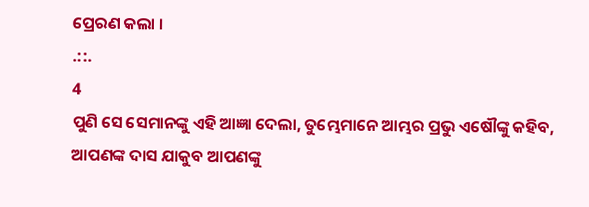ପ୍ରେରଣ କଲା ।
.::.
4
ପୁଣି ସେ ସେମାନଙ୍କୁ ଏହି ଆଜ୍ଞା ଦେଲା, ତୁମ୍ଭେମାନେ ଆମ୍ଭର ପ୍ରଭୁ ଏଷୌଙ୍କୁ କହିବ, ଆପଣଙ୍କ ଦାସ ଯାକୁବ ଆପଣଙ୍କୁ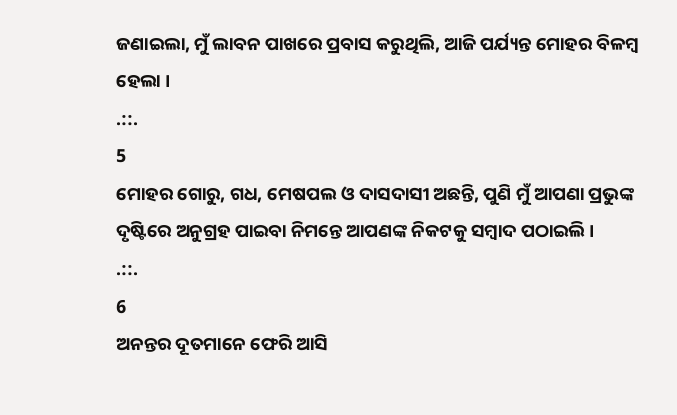ଜଣାଇଲା, ମୁଁ ଲାବନ ପାଖରେ ପ୍ରବାସ କରୁଥିଲି, ଆଜି ପର୍ଯ୍ୟନ୍ତ ମୋହର ବିଳମ୍ଵ ହେଲା ।
.::.
5
ମୋହର ଗୋରୁ, ଗଧ, ମେଷପଲ ଓ ଦାସଦାସୀ ଅଛନ୍ତି, ପୁଣି ମୁଁ ଆପଣା ପ୍ରଭୁଙ୍କ ଦୃଷ୍ଟିରେ ଅନୁଗ୍ରହ ପାଇବା ନିମନ୍ତେ ଆପଣଙ୍କ ନିକଟକୁ ସମ୍ଵାଦ ପଠାଇଲି ।
.::.
6
ଅନନ୍ତର ଦୂତମାନେ ଫେରି ଆସି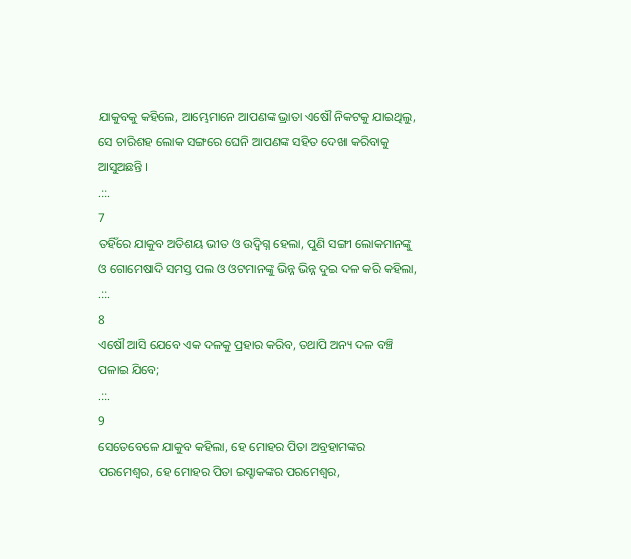ଯାକୁବକୁ କହିଲେ, ଆମ୍ଭେମାନେ ଆପଣଙ୍କ ଭ୍ରାତା ଏଷୌ ନିକଟକୁ ଯାଇଥିଲୁ, ସେ ଚାରିଶହ ଲୋକ ସଙ୍ଗରେ ଘେନି ଆପଣଙ୍କ ସହିତ ଦେଖା କରିବାକୁ ଆସୁଅଛନ୍ତି ।
.::.
7
ତହିଁରେ ଯାକୁବ ଅତିଶୟ ଭୀତ ଓ ଉଦ୍ବିଗ୍ନ ହେଲା, ପୁଣି ସଙ୍ଗୀ ଲୋକମାନଙ୍କୁ ଓ ଗୋମେଷାଦି ସମସ୍ତ ପଲ ଓ ଓଟମାନଙ୍କୁ ଭିନ୍ନ ଭିନ୍ନ ଦୁଇ ଦଳ କରି କହିଲା,
.::.
8
ଏଷୌ ଆସି ଯେବେ ଏକ ଦଳକୁ ପ୍ରହାର କରିବ, ତଥାପି ଅନ୍ୟ ଦଳ ବଞ୍ଚି ପଳାଇ ଯିବେ;
.::.
9
ସେତେବେଳେ ଯାକୁବ କହିଲା, ହେ ମୋହର ପିତା ଅବ୍ରହାମଙ୍କର ପରମେଶ୍ଵର, ହେ ମୋହର ପିତା ଇସ୍ହାକଙ୍କର ପରମେଶ୍ଵର,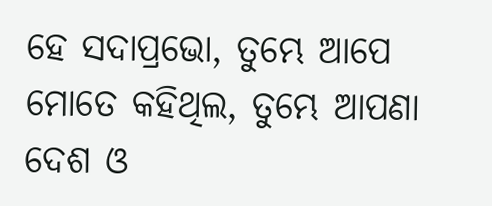ହେ ସଦାପ୍ରଭୋ, ତୁମ୍ଭେ ଆପେ ମୋତେ କହିଥିଲ, ତୁମ୍ଭେ ଆପଣା ଦେଶ ଓ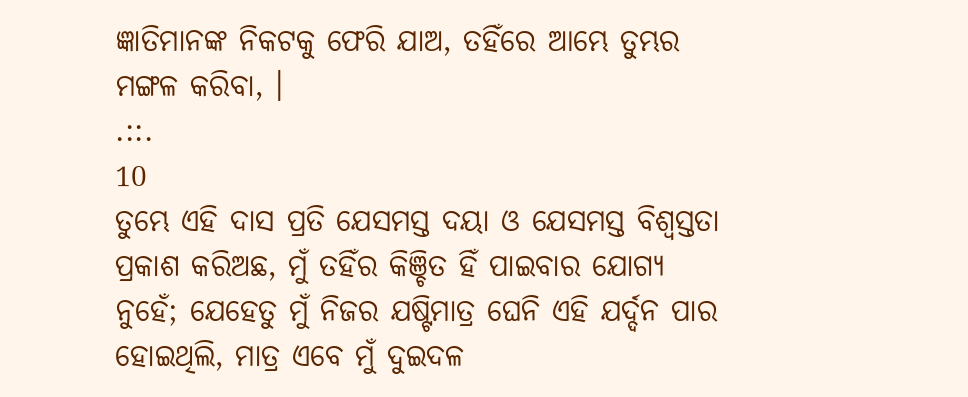ଜ୍ଞାତିମାନଙ୍କ ନିକଟକୁ ଫେରି ଯାଅ, ତହିଁରେ ଆମ୍ଭେ ତୁମ୍ଭର ମଙ୍ଗଳ କରିବା, ।
.::.
10
ତୁମ୍ଭେ ଏହି ଦାସ ପ୍ରତି ଯେସମସ୍ତ ଦୟା ଓ ଯେସମସ୍ତ ବିଶ୍ଵସ୍ତତା ପ୍ରକାଶ କରିଅଛ, ମୁଁ ତହିଁର କିଞ୍ଚିତ ହିଁ ପାଇବାର ଯୋଗ୍ୟ ନୁହେଁ; ଯେହେତୁ ମୁଁ ନିଜର ଯଷ୍ଟିମାତ୍ର ଘେନି ଏହି ଯର୍ଦ୍ଦନ ପାର ହୋଇଥିଲି, ମାତ୍ର ଏବେ ମୁଁ ଦୁଇଦଳ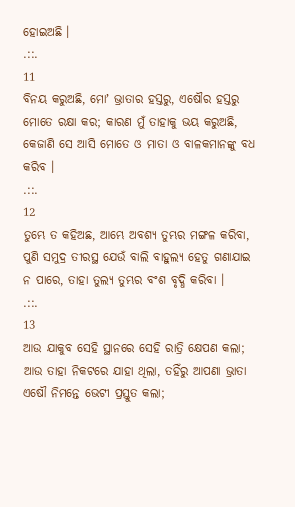ହୋଇଅଛି ।
.::.
11
ବିନୟ କରୁଅଛି, ମୋʼ ଭ୍ରାତାର ହସ୍ତରୁ, ଏଷୌର ହସ୍ତରୁ ମୋତେ ରକ୍ଷା କର; କାରଣ ମୁଁ ତାହାକୁ ଭୟ କରୁଅଛି, କେଜାଣି ସେ ଆସି ମୋତେ ଓ ମାତା ଓ ବାଳକମାନଙ୍କୁ ବଧ କରିବ ।
.::.
12
ତୁମ୍ଭେ ତ କହିଅଛ, ଆମ୍ଭେ ଅବଶ୍ୟ ତୁମ୍ଭର ମଙ୍ଗଳ କରିବା, ପୁଣି ସମୁଦ୍ର ତୀରସ୍ଥ ଯେଉଁ ବାଲି ବାହୁଲ୍ୟ ହେତୁ ଗଣାଯାଇ ନ ପାରେ, ତାହା ତୁଲ୍ୟ ତୁମ୍ଭର ବଂଶ ବୃଦ୍ଧି କରିବା ।
.::.
13
ଆଉ ଯାକୁବ ସେହି ସ୍ଥାନରେ ସେହି ରାତ୍ରି କ୍ଷେପଣ କଲା; ଆଉ ତାହା ନିକଟରେ ଯାହା ଥିଲା, ତହିଁରୁ ଆପଣା ଭ୍ରାତା ଏଷୌ ନିମନ୍ତେ ଭେଟୀ ପ୍ରସ୍ତୁତ କଲା;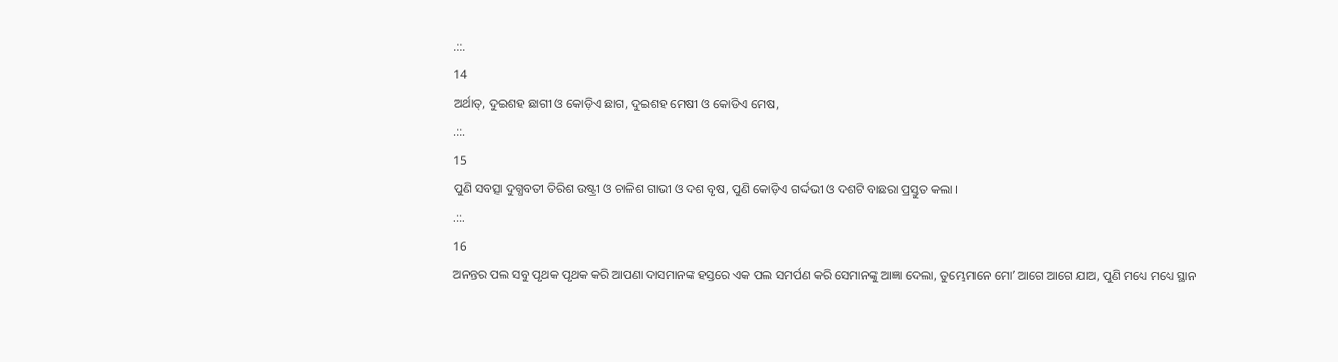.::.
14
ଅର୍ଥାତ୍, ଦୁଇଶହ ଛାଗୀ ଓ କୋଡ଼ିଏ ଛାଗ, ଦୁଇଶହ ମେଷୀ ଓ କୋଡିଏ ମେଷ,
.::.
15
ପୁଣି ସବତ୍ସା ଦୁଗ୍ଧବତୀ ତିରିଶ ଉଷ୍ଟ୍ରୀ ଓ ଚାଳିଶ ଗାଭୀ ଓ ଦଶ ବୃଷ, ପୁଣି କୋଡ଼ିଏ ଗର୍ଦ୍ଦଭୀ ଓ ଦଶଟି ବାଛରା ପ୍ରସ୍ତୁତ କଲା ।
.::.
16
ଅନନ୍ତର ପଲ ସବୁ ପୃଥକ ପୃଥକ କରି ଆପଣା ଦାସମାନଙ୍କ ହସ୍ତରେ ଏକ ପଲ ସମର୍ପଣ କରି ସେମାନଙ୍କୁ ଆଜ୍ଞା ଦେଲା, ତୁମ୍ଭେମାନେ ମୋʼ ଆଗେ ଆଗେ ଯାଅ, ପୁଣି ମଧ୍ୟେ ମଧ୍ୟେ ସ୍ଥାନ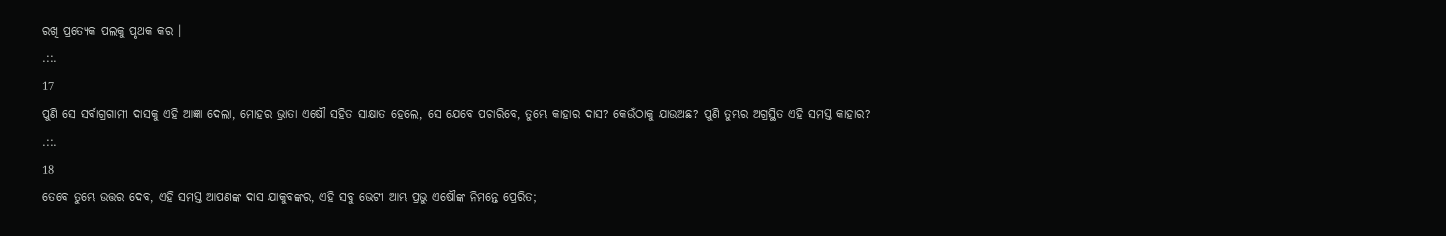ରଖି ପ୍ରତ୍ୟେକ ପଲକୁ ପୃଥକ କର ।
.::.
17
ପୁଣି ସେ ସର୍ବାଗ୍ରଗାମୀ ଦାସକୁ ଏହି ଆଜ୍ଞା ଦେଲା, ମୋହର ଭ୍ରାତା ଏଷୌ ସହିତ ସାକ୍ଷାତ ହେଲେ, ସେ ଯେବେ ପଚାରିବେ, ତୁମ୍ଭେ କାହାର ଦାସ? କେଉଁଠାକୁ ଯାଉଅଛ? ପୁଣି ତୁମ୍ଭର ଅଗ୍ରସ୍ଥିତ ଏହି ସମସ୍ତ କାହାର?
.::.
18
ତେବେ ତୁମ୍ଭେ ଉତ୍ତର ଦେବ, ଏହି ସମସ୍ତ ଆପଣଙ୍କ ଦାସ ଯାକୁବଙ୍କର, ଏହି ସବୁ ଭେଟୀ ଆମ୍ଭ ପ୍ରଭୁ ଏଷୌଙ୍କ ନିମନ୍ତେ ପ୍ରେରିତ;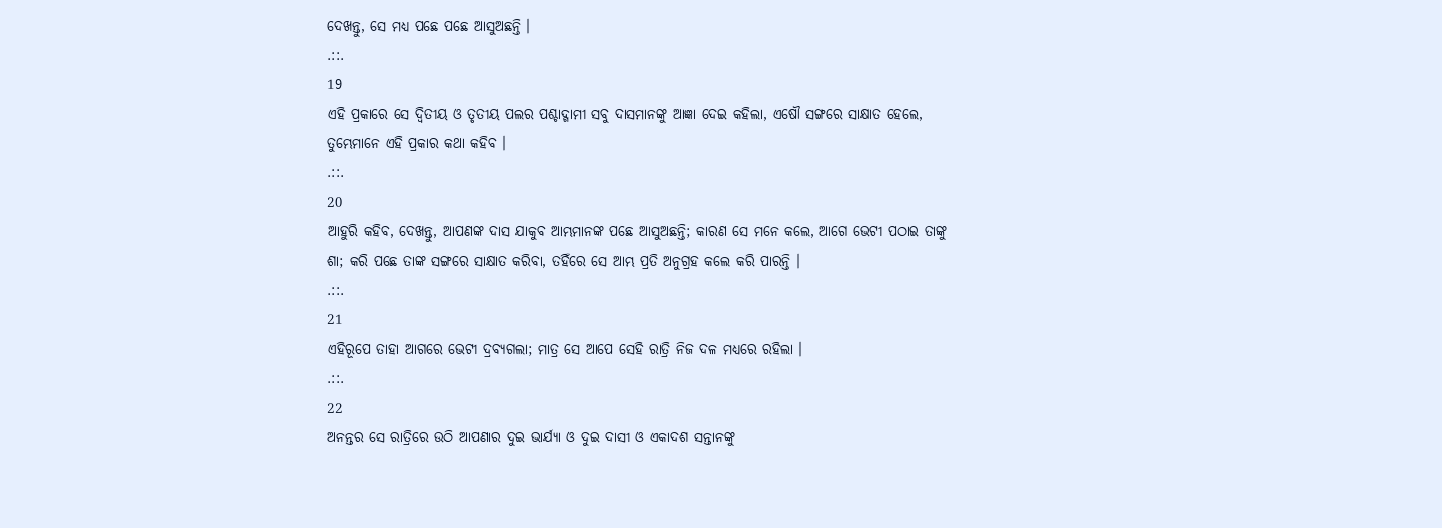ଦେଖନ୍ତୁ, ସେ ମଧ୍ୟ ପଛେ ପଛେ ଆସୁଅଛନ୍ତି ।
.::.
19
ଏହି ପ୍ରକାରେ ସେ ଦ୍ଵିତୀୟ ଓ ତୃତୀୟ ପଲର ପଶ୍ଚାଦ୍ଗାମୀ ସବୁ ଦାସମାନଙ୍କୁ ଆଜ୍ଞା ଦେଇ କହିଲା, ଏଷୌ ସଙ୍ଗରେ ସାକ୍ଷାତ ହେଲେ, ତୁମ୍ଭେମାନେ ଏହି ପ୍ରକାର କଥା କହିବ ।
.::.
20
ଆହୁରି କହିବ, ଦେଖନ୍ତୁ, ଆପଣଙ୍କ ଦାସ ଯାକୁବ ଆମ୍ଭମାନଙ୍କ ପଛେ ଆସୁଅଛନ୍ତି; କାରଣ ସେ ମନେ କଲେ, ଆଗେ ଭେଟୀ ପଠାଇ ତାଙ୍କୁ ଶା; କରି ପଛେ ତାଙ୍କ ସଙ୍ଗରେ ସାକ୍ଷାତ କରିବା, ତହିଁରେ ସେ ଆମ୍ଭ ପ୍ରତି ଅନୁଗ୍ରହ କଲେ କରି ପାରନ୍ତି ।
.::.
21
ଏହିରୂପେ ତାହା ଆଗରେ ଭେଟୀ ଦ୍ରବ୍ୟଗଲା; ମାତ୍ର ସେ ଆପେ ସେହି ରାତ୍ରି ନିଜ ଦଳ ମଧ୍ୟରେ ରହିଲା ।
.::.
22
ଅନନ୍ତର ସେ ରାତ୍ରିରେ ଉଠି ଆପଣାର ଦୁଇ ଭାର୍ଯ୍ୟା ଓ ଦୁଇ ଦାସୀ ଓ ଏକାଦଶ ସନ୍ତାନଙ୍କୁ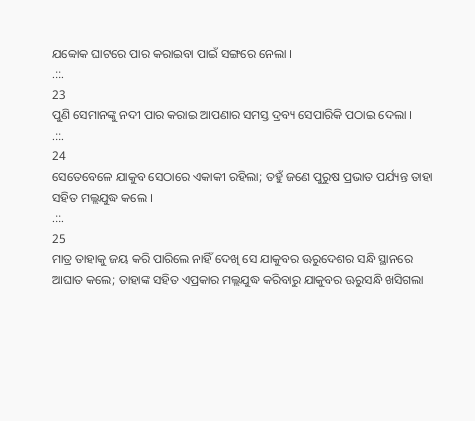ଯବ୍ବୋକ ଘାଟରେ ପାର କରାଇବା ପାଇଁ ସଙ୍ଗରେ ନେଲା ।
.::.
23
ପୁଣି ସେମାନଙ୍କୁ ନଦୀ ପାର କରାଇ ଆପଣାର ସମସ୍ତ ଦ୍ରବ୍ୟ ସେପାରିକି ପଠାଇ ଦେଲା ।
.::.
24
ସେତେବେଳେ ଯାକୁବ ସେଠାରେ ଏକାକୀ ରହିଲା; ତହୁଁ ଜଣେ ପୁରୁଷ ପ୍ରଭାତ ପର୍ଯ୍ୟନ୍ତ ତାହା ସହିତ ମଲ୍ଲଯୁଦ୍ଧ କଲେ ।
.::.
25
ମାତ୍ର ତାହାକୁ ଜୟ କରି ପାରିଲେ ନାହିଁ ଦେଖି ସେ ଯାକୁବର ଊରୁଦେଶର ସନ୍ଧି ସ୍ଥାନରେ ଆଘାତ କଲେ; ତାହାଙ୍କ ସହିତ ଏପ୍ରକାର ମଲ୍ଲଯୁଦ୍ଧ କରିବାରୁ ଯାକୁବର ଊରୁସନ୍ଧି ଖସିଗଲା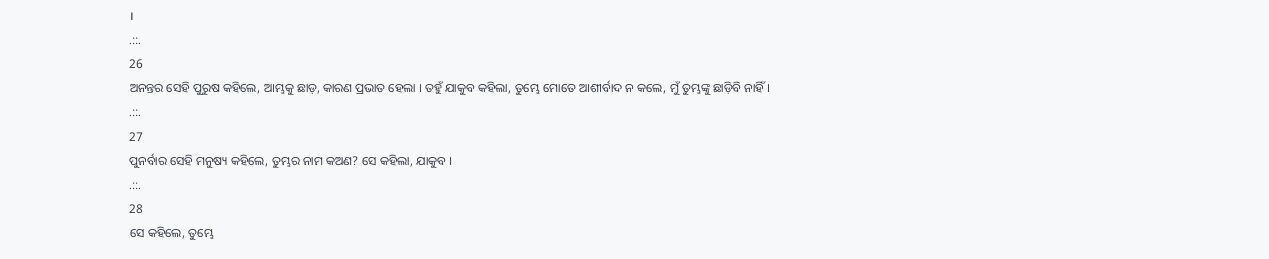।
.::.
26
ଅନନ୍ତର ସେହି ପୁରୁଷ କହିଲେ, ଆମ୍ଭକୁ ଛାଡ଼, କାରଣ ପ୍ରଭାତ ହେଲା । ତହୁଁ ଯାକୁବ କହିଲା, ତୁମ୍ଭେ ମୋତେ ଆଶୀର୍ବାଦ ନ କଲେ, ମୁଁ ତୁମ୍ଭଙ୍କୁ ଛାଡ଼ିବି ନାହିଁ।
.::.
27
ପୁନର୍ବାର ସେହି ମନୁଷ୍ୟ କହିଲେ, ତୁମ୍ଭର ନାମ କଅଣ? ସେ କହିଲା, ଯାକୁବ ।
.::.
28
ସେ କହିଲେ, ତୁମ୍ଭେ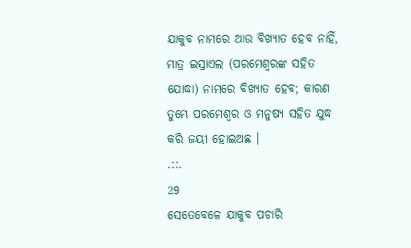ଯାକୁବ ନାମରେ ଆଉ ବିଖ୍ୟାତ ହେବ ନାହିଁ, ମାତ୍ର ଇସ୍ରାଏଲ (ପରମେଶ୍ଵରଙ୍କ ସହିତ ଯୋଦ୍ଧା) ନାମରେ ବିଖ୍ୟାତ ହେବ; କାରଣ ତୁମ୍ଭେ ପରମେଶ୍ଵର ଓ ମନୁଷ୍ୟ ସହିତ ଯୁଦ୍ଧ କରି ଜୟୀ ହୋଇଅଛ ।
.::.
29
ସେତେବେଳେ ଯାକୁବ ପଚାରି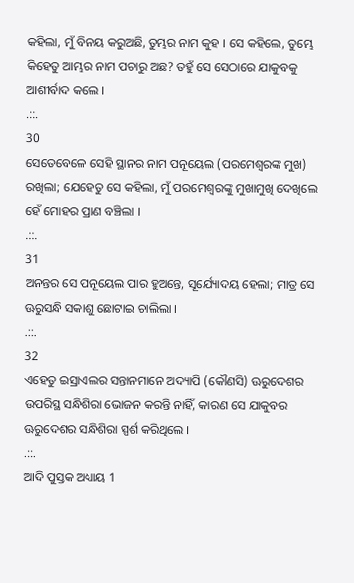କହିଲା, ମୁଁ ବିନୟ କରୁଅଛି, ତୁମ୍ଭର ନାମ କୁହ । ସେ କହିଲେ, ତୁମ୍ଭେ କିହେତୁ ଆମ୍ଭର ନାମ ପଚାରୁ ଅଛ? ତହୁଁ ସେ ସେଠାରେ ଯାକୁବକୁ ଆଶୀର୍ବାଦ କଲେ ।
.::.
30
ସେତେବେଳେ ସେହି ସ୍ଥାନର ନାମ ପନୂୟେଲ (ପରମେଶ୍ଵରଙ୍କ ମୁଖ) ରଖିଲା; ଯେହେତୁ ସେ କହିଲା, ମୁଁ ପରମେଶ୍ଵରଙ୍କୁ ମୁଖାମୁଖି ଦେଖିଲେ ହେଁ ମୋହର ପ୍ରାଣ ବଞ୍ଚିଲା ।
.::.
31
ଅନନ୍ତର ସେ ପନୂୟେଲ ପାର ହୁଅନ୍ତେ, ସୂର୍ଯ୍ୟୋଦୟ ହେଲା; ମାତ୍ର ସେ ଊରୁସନ୍ଧି ସକାଶୁ ଛୋଟାଇ ଚାଲିଲା ।
.::.
32
ଏହେତୁ ଇସ୍ରାଏଲର ସନ୍ତାନମାନେ ଅଦ୍ୟାପି (କୌଣସି) ଊରୁଦେଶର ଉପରିସ୍ଥ ସନ୍ଧିଶିରା ଭୋଜନ କରନ୍ତି ନାହିଁ, କାରଣ ସେ ଯାକୁବର ଊରୁଦେଶର ସନ୍ଧିଶିରା ସ୍ପର୍ଶ କରିଥିଲେ ।
.::.
ଆଦି ପୁସ୍ତକ ଅଧ୍ୟାୟ 1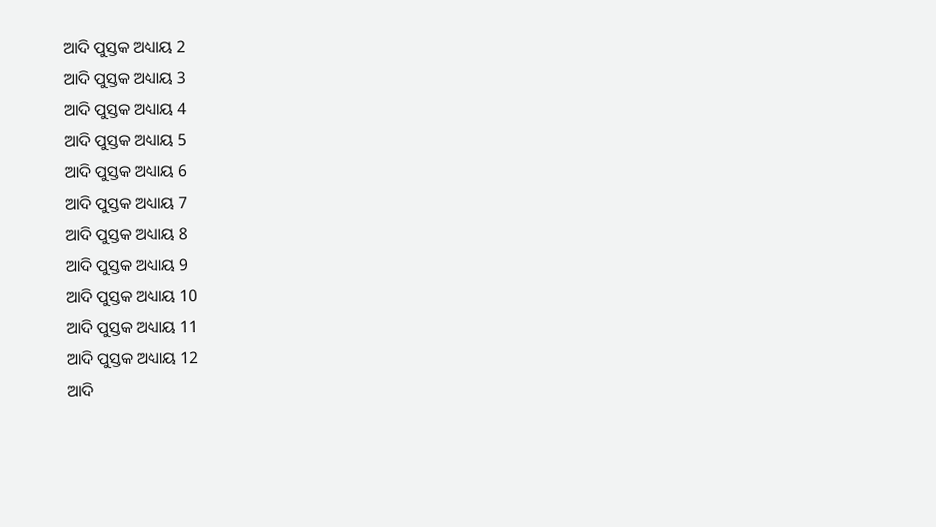ଆଦି ପୁସ୍ତକ ଅଧ୍ୟାୟ 2
ଆଦି ପୁସ୍ତକ ଅଧ୍ୟାୟ 3
ଆଦି ପୁସ୍ତକ ଅଧ୍ୟାୟ 4
ଆଦି ପୁସ୍ତକ ଅଧ୍ୟାୟ 5
ଆଦି ପୁସ୍ତକ ଅଧ୍ୟାୟ 6
ଆଦି ପୁସ୍ତକ ଅଧ୍ୟାୟ 7
ଆଦି ପୁସ୍ତକ ଅଧ୍ୟାୟ 8
ଆଦି ପୁସ୍ତକ ଅଧ୍ୟାୟ 9
ଆଦି ପୁସ୍ତକ ଅଧ୍ୟାୟ 10
ଆଦି ପୁସ୍ତକ ଅଧ୍ୟାୟ 11
ଆଦି ପୁସ୍ତକ ଅଧ୍ୟାୟ 12
ଆଦି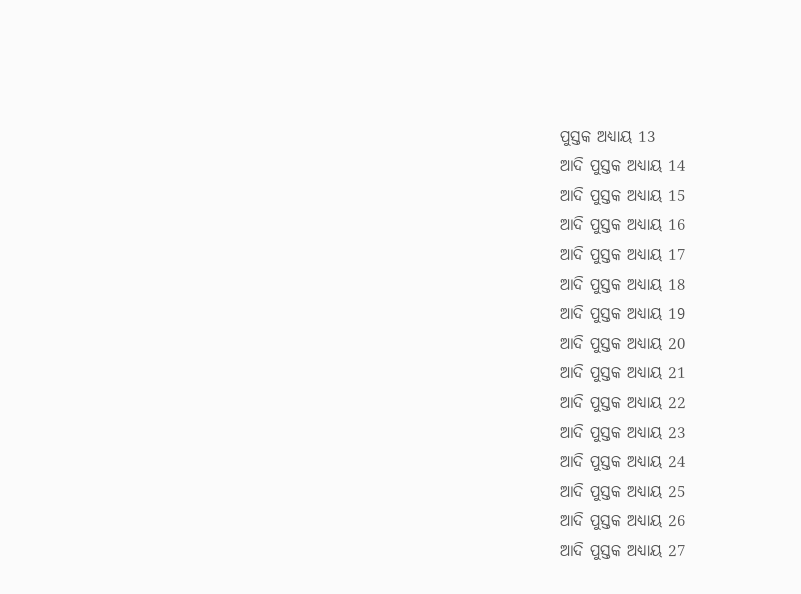ପୁସ୍ତକ ଅଧ୍ୟାୟ 13
ଆଦି ପୁସ୍ତକ ଅଧ୍ୟାୟ 14
ଆଦି ପୁସ୍ତକ ଅଧ୍ୟାୟ 15
ଆଦି ପୁସ୍ତକ ଅଧ୍ୟାୟ 16
ଆଦି ପୁସ୍ତକ ଅଧ୍ୟାୟ 17
ଆଦି ପୁସ୍ତକ ଅଧ୍ୟାୟ 18
ଆଦି ପୁସ୍ତକ ଅଧ୍ୟାୟ 19
ଆଦି ପୁସ୍ତକ ଅଧ୍ୟାୟ 20
ଆଦି ପୁସ୍ତକ ଅଧ୍ୟାୟ 21
ଆଦି ପୁସ୍ତକ ଅଧ୍ୟାୟ 22
ଆଦି ପୁସ୍ତକ ଅଧ୍ୟାୟ 23
ଆଦି ପୁସ୍ତକ ଅଧ୍ୟାୟ 24
ଆଦି ପୁସ୍ତକ ଅଧ୍ୟାୟ 25
ଆଦି ପୁସ୍ତକ ଅଧ୍ୟାୟ 26
ଆଦି ପୁସ୍ତକ ଅଧ୍ୟାୟ 27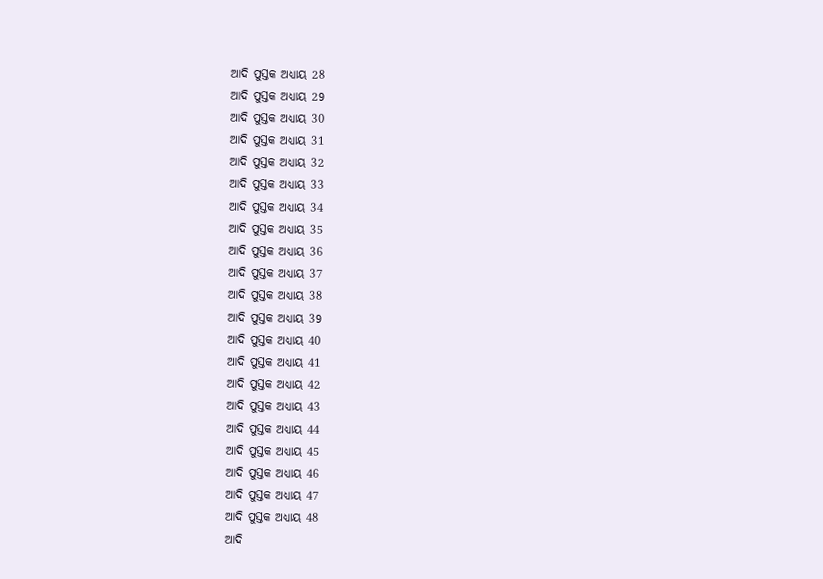ଆଦି ପୁସ୍ତକ ଅଧ୍ୟାୟ 28
ଆଦି ପୁସ୍ତକ ଅଧ୍ୟାୟ 29
ଆଦି ପୁସ୍ତକ ଅଧ୍ୟାୟ 30
ଆଦି ପୁସ୍ତକ ଅଧ୍ୟାୟ 31
ଆଦି ପୁସ୍ତକ ଅଧ୍ୟାୟ 32
ଆଦି ପୁସ୍ତକ ଅଧ୍ୟାୟ 33
ଆଦି ପୁସ୍ତକ ଅଧ୍ୟାୟ 34
ଆଦି ପୁସ୍ତକ ଅଧ୍ୟାୟ 35
ଆଦି ପୁସ୍ତକ ଅଧ୍ୟାୟ 36
ଆଦି ପୁସ୍ତକ ଅଧ୍ୟାୟ 37
ଆଦି ପୁସ୍ତକ ଅଧ୍ୟାୟ 38
ଆଦି ପୁସ୍ତକ ଅଧ୍ୟାୟ 39
ଆଦି ପୁସ୍ତକ ଅଧ୍ୟାୟ 40
ଆଦି ପୁସ୍ତକ ଅଧ୍ୟାୟ 41
ଆଦି ପୁସ୍ତକ ଅଧ୍ୟାୟ 42
ଆଦି ପୁସ୍ତକ ଅଧ୍ୟାୟ 43
ଆଦି ପୁସ୍ତକ ଅଧ୍ୟାୟ 44
ଆଦି ପୁସ୍ତକ ଅଧ୍ୟାୟ 45
ଆଦି ପୁସ୍ତକ ଅଧ୍ୟାୟ 46
ଆଦି ପୁସ୍ତକ ଅଧ୍ୟାୟ 47
ଆଦି ପୁସ୍ତକ ଅଧ୍ୟାୟ 48
ଆଦି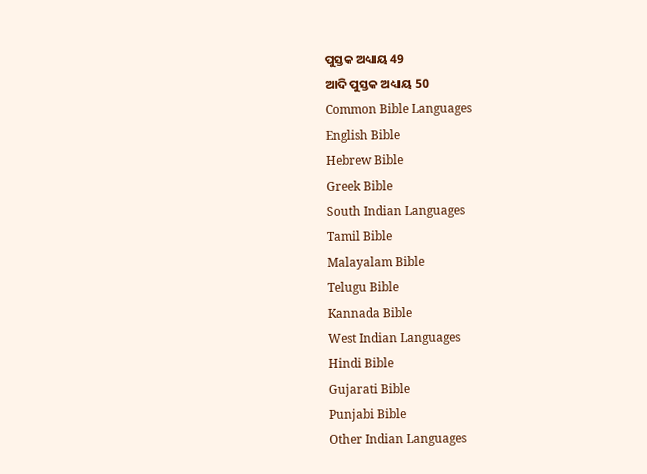ପୁସ୍ତକ ଅଧ୍ୟାୟ 49
ଆଦି ପୁସ୍ତକ ଅଧ୍ୟାୟ 50
Common Bible Languages
English Bible
Hebrew Bible
Greek Bible
South Indian Languages
Tamil Bible
Malayalam Bible
Telugu Bible
Kannada Bible
West Indian Languages
Hindi Bible
Gujarati Bible
Punjabi Bible
Other Indian Languages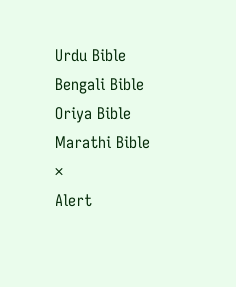Urdu Bible
Bengali Bible
Oriya Bible
Marathi Bible
×
Alert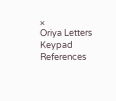×
Oriya Letters Keypad References